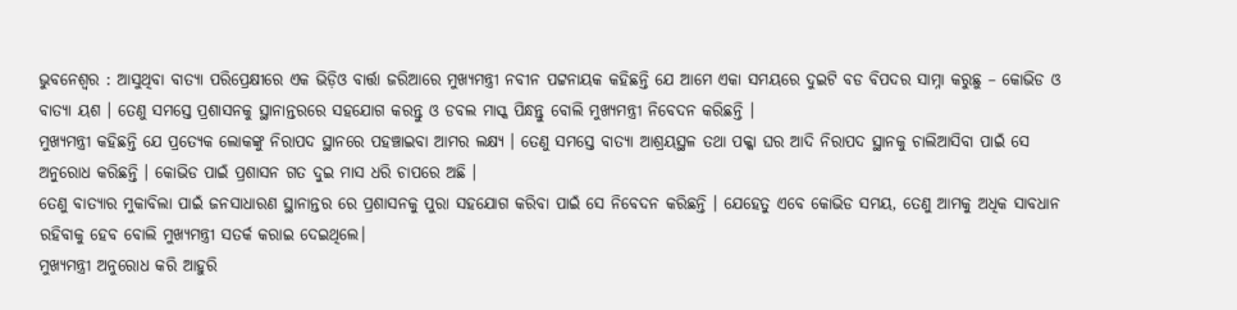ଭୁବନେଶ୍ୱର : ଆସୁଥିବା ବାତ୍ୟା ପରିପ୍ରେକ୍ଷୀରେ ଏକ ଭିଡ଼ିଓ ବାର୍ତ୍ତା ଜରିଆରେ ମୁଖ୍ୟମନ୍ତ୍ରୀ ନବୀନ ପଟ୍ଟନାୟକ କହିଛନ୍ତି ଯେ ଆମେ ଏକା ସମୟରେ ଦୁଇଟି ବଡ ବିପଦର ସାମ୍ନା କରୁଛୁ – କୋଭିଡ ଓ ବାତ୍ୟା ୟଶ । ତେଣୁ ସମସ୍ତେ ପ୍ରଶାସନକୁ ସ୍ଥାନାନ୍ତରରେ ସହଯୋଗ କରନ୍ତୁ ଓ ଡବଲ ମାସ୍କ ପିନ୍ଧନ୍ତୁ ବୋଲି ମୁଖ୍ୟମନ୍ତ୍ରୀ ନିବେଦନ କରିଛନ୍ତି ।
ମୁଖ୍ୟମନ୍ତ୍ରୀ କହିଛନ୍ତି ଯେ ପ୍ରତ୍ୟେକ ଲୋକଙ୍କୁ ନିରାପଦ ସ୍ଥାନରେ ପହଞ୍ଚାଇବା ଆମର ଲକ୍ଷ୍ୟ । ତେଣୁ ସମସ୍ତେ ବାତ୍ୟା ଆଶ୍ରୟସ୍ଥଳ ତଥା ପକ୍କା ଘର ଆଦି ନିରାପଦ ସ୍ଥାନକୁ ଚାଲିଆସିବା ପାଇଁ ସେ ଅନୁରୋଧ କରିଛନ୍ତି । କୋଭିଡ ପାଇଁ ପ୍ରଶାସନ ଗତ ଦୁଇ ମାସ ଧରି ଚାପରେ ଅଛି ।
ତେଣୁ ବାତ୍ୟାର ମୁକାବିଲା ପାଇଁ ଜନସାଧାରଣ ସ୍ଥାନାନ୍ତର ରେ ପ୍ରଶାସନକୁ ପୁରା ସହଯୋଗ କରିବା ପାଇଁ ସେ ନିବେଦନ କରିଛନ୍ତି । ଯେହେତୁ ଏବେ କୋଭିଡ ସମୟ, ତେଣୁ ଆମକୁ ଅଧିକ ସାବଧାନ ରହିବାକୁ ହେବ ବୋଲି ମୁଖ୍ୟମନ୍ତ୍ରୀ ସତର୍କ କରାଇ ଦେଇଥିଲେ।
ମୁଖ୍ୟମନ୍ତ୍ରୀ ଅନୁରୋଧ କରି ଆହୁରି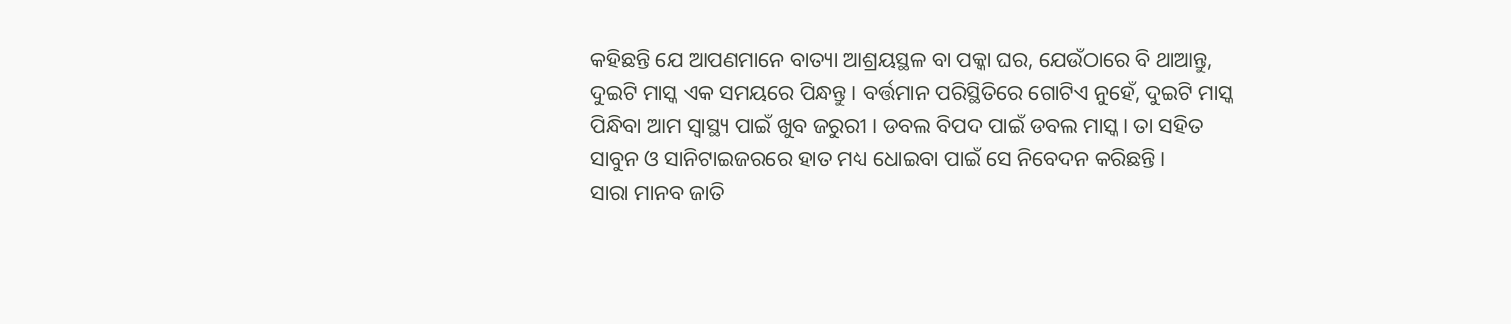କହିଛନ୍ତି ଯେ ଆପଣମାନେ ବାତ୍ୟା ଆଶ୍ରୟସ୍ଥଳ ବା ପକ୍କା ଘର, ଯେଉଁଠାରେ ବି ଥାଆନ୍ତୁ, ଦୁଇଟି ମାସ୍କ ଏକ ସମୟରେ ପିନ୍ଧନ୍ତୁ । ବର୍ତ୍ତମାନ ପରିସ୍ଥିତିରେ ଗୋଟିଏ ନୁହେଁ, ଦୁଇଟି ମାସ୍କ ପିନ୍ଧିବା ଆମ ସ୍ବାସ୍ଥ୍ୟ ପାଇଁ ଖୁବ ଜରୁରୀ । ଡବଲ ବିପଦ ପାଇଁ ଡବଲ ମାସ୍କ। ତା ସହିତ ସାବୁନ ଓ ସାନିଟାଇଜରରେ ହାତ ମଧ୍ୟ ଧୋଇବା ପାଇଁ ସେ ନିବେଦନ କରିଛନ୍ତି।
ସାରା ମାନବ ଜାତି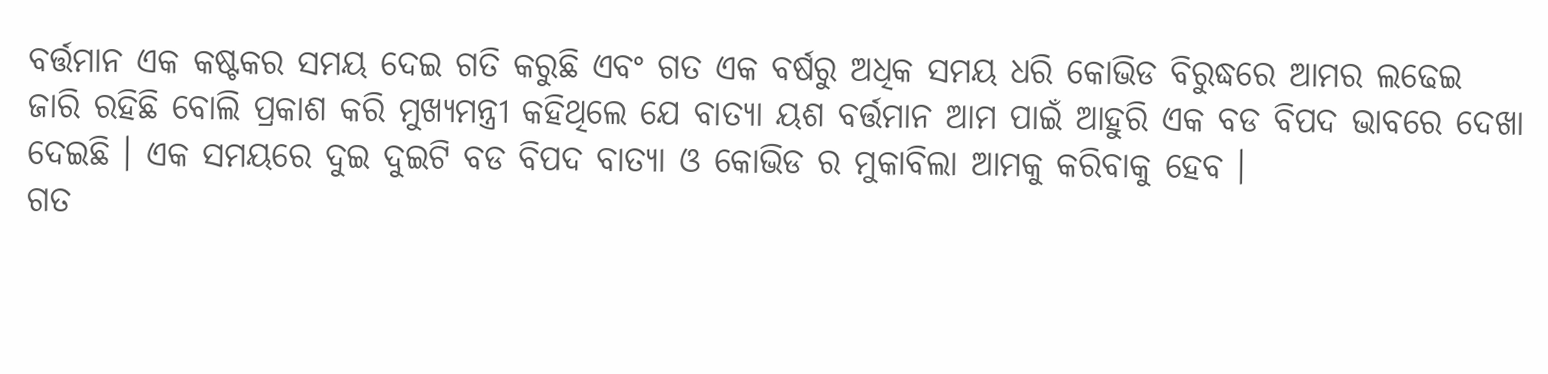ବର୍ତ୍ତମାନ ଏକ କଷ୍ଟକର ସମୟ ଦେଇ ଗତି କରୁଛି ଏବଂ ଗତ ଏକ ବର୍ଷରୁ ଅଧିକ ସମୟ ଧରି କୋଭିଡ ବିରୁଦ୍ଧରେ ଆମର ଲଢେଇ ଜାରି ରହିଛି ବୋଲି ପ୍ରକାଶ କରି ମୁଖ୍ୟମନ୍ତ୍ରୀ କହିଥିଲେ ଯେ ବାତ୍ୟା ୟଶ ବର୍ତ୍ତମାନ ଆମ ପାଇଁ ଆହୁରି ଏକ ବଡ ବିପଦ ଭାବରେ ଦେଖା ଦେଇଛି । ଏକ ସମୟରେ ଦୁଇ ଦୁଇଟି ବଡ ବିପଦ ବାତ୍ୟା ଓ କୋଭିଡ ର ମୁକାବିଲା ଆମକୁ କରିବାକୁ ହେବ ।
ଗତ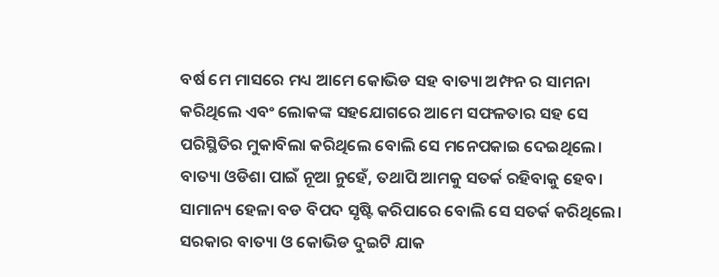ବର୍ଷ ମେ ମାସରେ ମଧ୍ୟ ଆମେ କୋଭିଡ ସହ ବାତ୍ୟା ଅମ୍ଫନ ର ସାମନା କରିଥିଲେ ଏବଂ ଲୋକଙ୍କ ସହଯୋଗରେ ଆମେ ସଫଳତାର ସହ ସେ ପରିସ୍ଥିତିର ମୁକାବିଲା କରିଥିଲେ ବୋଲି ସେ ମନେପକାଇ ଦେଇଥିଲେ।
ବାତ୍ୟା ଓଡିଶା ପାଇଁ ନୂଆ ନୁହେଁ, ତଥାପି ଆମକୁ ସତର୍କ ରହିବାକୁ ହେବ। ସାମାନ୍ୟ ହେଳା ବଡ ବିପଦ ସୃଷ୍ଟି କରିପାରେ ବୋଲି ସେ ସତର୍କ କରିଥିଲେ। ସରକାର ବାତ୍ୟା ଓ କୋଭିଡ ଦୁଇଟି ଯାକ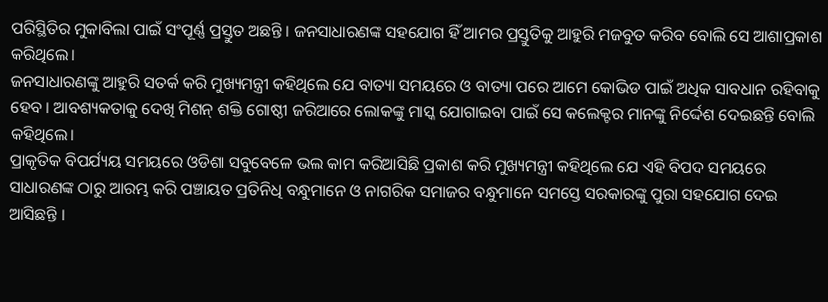ପରିସ୍ଥିତିର ମୁକାବିଲା ପାଇଁ ସଂପୂର୍ଣ୍ଣ ପ୍ରସ୍ତୁତ ଅଛନ୍ତି । ଜନସାଧାରଣଙ୍କ ସହଯୋଗ ହିଁ ଆମର ପ୍ରସ୍ତୁତିକୁ ଆହୁରି ମଜବୁତ କରିବ ବୋଲି ସେ ଆଶାପ୍ରକାଶ କରିଥିଲେ।
ଜନସାଧାରଣଙ୍କୁ ଆହୁରି ସତର୍କ କରି ମୁଖ୍ୟମନ୍ତ୍ରୀ କହିଥିଲେ ଯେ ବାତ୍ୟା ସମୟରେ ଓ ବାତ୍ୟା ପରେ ଆମେ କୋଭିଡ ପାଇଁ ଅଧିକ ସାବଧାନ ରହିବାକୁ ହେବ । ଆବଶ୍ୟକତାକୁ ଦେଖି ମିଶନ୍ ଶକ୍ତି ଗୋଷ୍ଠୀ ଜରିଆରେ ଲୋକଙ୍କୁ ମାସ୍କ ଯୋଗାଇବା ପାଇଁ ସେ କଲେକ୍ଟର ମାନଙ୍କୁ ନିର୍ଦ୍ଦେଶ ଦେଇଛନ୍ତି ବୋଲି କହିଥିଲେ।
ପ୍ରାକୃତିକ ବିପର୍ଯ୍ୟୟ ସମୟରେ ଓଡିଶା ସବୁବେଳେ ଭଲ କାମ କରିଆସିଛି ପ୍ରକାଶ କରି ମୁଖ୍ୟମନ୍ତ୍ରୀ କହିଥିଲେ ଯେ ଏହି ବିପଦ ସମୟରେ ସାଧାରଣଙ୍କ ଠାରୁ ଆରମ୍ଭ କରି ପଞ୍ଚାୟତ ପ୍ରତିନିଧି ବନ୍ଧୁମାନେ ଓ ନାଗରିକ ସମାଜର ବନ୍ଧୁମାନେ ସମସ୍ତେ ସରକାରଙ୍କୁ ପୁରା ସହଯୋଗ ଦେଇ ଆସିଛନ୍ତି ।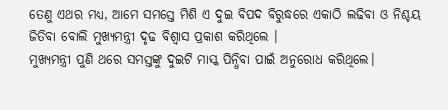ତେଣୁ ଏଥର ମଧ୍ୟ, ଆମେ ସମସ୍ତେ ମିଶି ଏ ଦୁଇ ବିପଦ ବିରୁଦ୍ଧରେ ଏକାଠି ଲଢିବା ଓ ନିଶ୍ଚୟ ଜିତିବା ବୋଲି ମୁଖ୍ୟମନ୍ତ୍ରୀ ଦୃଢ ବିଶ୍ବାସ ପ୍ରକାଶ କରିଥିଲେ ।
ମୁଖ୍ୟମନ୍ତ୍ରୀ ପୁଣି ଥରେ ସମସ୍ତଙ୍କୁ ଦୁଇଟି ମାସ୍କ ପିନ୍ଧିବା ପାଇଁ ଅନୁରୋଧ କରିଥିଲେ।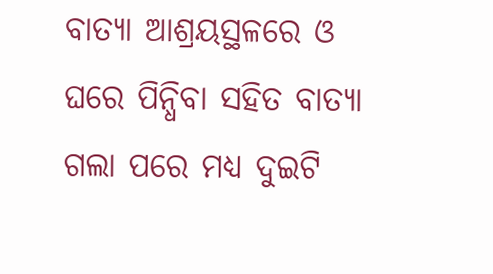ବାତ୍ୟା ଆଶ୍ରୟସ୍ଥଳରେ ଓ ଘରେ ପିନ୍ଧିବା ସହିତ ବାତ୍ୟା ଗଲା ପରେ ମଧ୍ୟ ଦୁଇଟି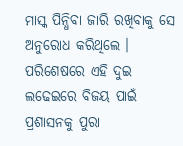ମାସ୍କ ପିନ୍ଧିବା ଜାରି ରଖିବାକୁ ସେ ଅନୁରୋଧ କରିଥିଲେ । ପରିଶେଷରେ ଏହି ଦୁଇ ଲଢେଇରେ ବିଜୟ ପାଇଁ ପ୍ରଶାସନକୁ ପୁରା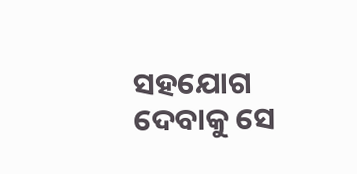ସହଯୋଗ ଦେବାକୁ ସେ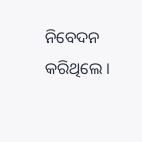ନିବେଦନ କରିଥିଲେ ।